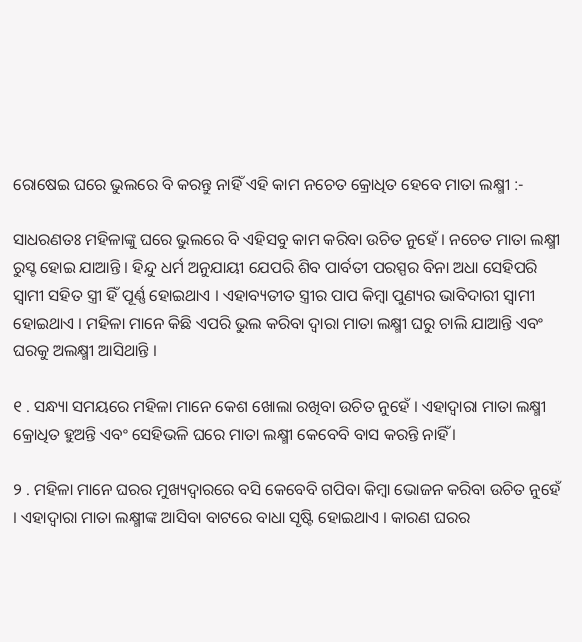ରୋଷେଇ ଘରେ ଭୁଲରେ ବି କରନ୍ତୁ ନାହିଁ ଏହି କାମ ନଚେତ କ୍ରୋଧିତ ହେବେ ମାତା ଲକ୍ଷ୍ମୀ :-

ସାଧରଣତଃ ମହିଳାଙ୍କୁ ଘରେ ଭୁଲରେ ବି ଏହିସବୁ କାମ କରିବା ଉଚିତ ନୁହେଁ । ନଚେତ ମାତା ଲକ୍ଷ୍ମୀ ରୁସ୍ଟ ହୋଇ ଯାଆନ୍ତି । ହିନ୍ଦୁ ଧର୍ମ ଅନୁଯାୟୀ ଯେପରି ଶିବ ପାର୍ବତୀ ପରସ୍ପର ବିନା ଅଧା ସେହିପରି ସ୍ୱାମୀ ସହିତ ସ୍ତ୍ରୀ ହିଁ ପୂର୍ଣ୍ଣ ହୋଇଥାଏ । ଏହାବ୍ୟତୀତ ସ୍ତ୍ରୀର ପାପ କିମ୍ବା ପୁଣ୍ୟର ଭାବିଦାରୀ ସ୍ୱାମୀ ହୋଇଥାଏ । ମହିଳା ମାନେ କିଛି ଏପରି ଭୁଲ କରିବା ଦ୍ୱାରା ମାତା ଲକ୍ଷ୍ମୀ ଘରୁ ଚାଲି ଯାଆନ୍ତି ଏବଂ ଘରକୁ ଅଲକ୍ଷ୍ମୀ ଆସିଥାନ୍ତି ।

୧ . ସନ୍ଧ୍ୟା ସମୟରେ ମହିଳା ମାନେ କେଶ ଖୋଲା ରଖିବା ଉଚିତ ନୁହେଁ । ଏହାଦ୍ବାରା ମାତା ଲକ୍ଷ୍ମୀ କ୍ରୋଧିତ ହୁଅନ୍ତି ଏବଂ ସେହିଭଳି ଘରେ ମାତା ଲକ୍ଷ୍ମୀ କେବେବି ବାସ କରନ୍ତି ନାହିଁ ।

୨ . ମହିଳା ମାନେ ଘରର ମୁଖ୍ୟଦ୍ୱାରରେ ବସି କେବେବି ଗପିବା କିମ୍ବା ଭୋଜନ କରିବା ଉଚିତ ନୁହେଁ । ଏହାଦ୍ବାରା ମାତା ଲକ୍ଷ୍ମୀଙ୍କ ଆସିବା ବାଟରେ ବାଧା ସୃଷ୍ଟି ହୋଇଥାଏ । କାରଣ ଘରର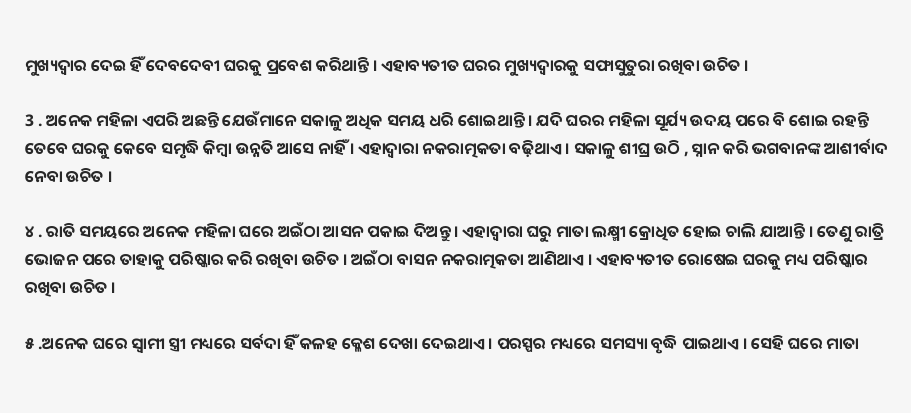ମୁଖ୍ୟଦ୍ୱାର ଦେଇ ହିଁ ଦେବଦେବୀ ଘରକୁ ପ୍ରବେଶ କରିଥାନ୍ତି । ଏହାବ୍ୟତୀତ ଘରର ମୁଖ୍ୟଦ୍ୱାରକୁ ସଫାସୁତୁରା ରଖିବା ଉଚିତ ।

3 . ଅନେକ ମହିଳା ଏପରି ଅଛନ୍ତି ଯେଉଁମାନେ ସକାଳୁ ଅଧିକ ସମୟ ଧରି ଶୋଇଥାନ୍ତି । ଯଦି ଘରର ମହିଳା ସୂର୍ଯ୍ୟ ଉଦୟ ପରେ ବି ଶୋଇ ରହନ୍ତି ତେବେ ଘରକୁ କେବେ ସମୃଦ୍ଧି କିମ୍ବା ଉନ୍ନତି ଆସେ ନାହିଁ । ଏହାଦ୍ବାରା ନକରାତ୍ମକତା ବଢ଼ିଥାଏ । ସକାଳୁ ଶୀଘ୍ର ଉଠି , ସ୍ନାନ କରି ଭଗବାନଙ୍କ ଆଶୀର୍ବାଦ ନେବା ଉଚିତ ।

୪ . ରାତି ସମୟରେ ଅନେକ ମହିଳା ଘରେ ଅଇଁଠା ଆସନ ପକାଇ ଦିଅନ୍ତୁ । ଏହାଦ୍ବାରା ଘରୁ ମାତା ଲକ୍ଷ୍ମୀ କ୍ରୋଧିତ ହୋଇ ଚାଲି ଯାଆନ୍ତି । ତେଣୁ ରାତ୍ରି ଭୋଜନ ପରେ ତାହାକୁ ପରିଷ୍କାର କରି ରଖିବା ଉଚିତ । ଅଇଁଠା ବାସନ ନକରାତ୍ମକତା ଆଣିଥାଏ । ଏହାବ୍ୟତୀତ ରୋଷେଇ ଘରକୁ ମଧ୍ୟ ପରିଷ୍କାର ରଖିବା ଉଚିତ ।

୫ .ଅନେକ ଘରେ ସ୍ୱାମୀ ସ୍ତ୍ରୀ ମଧ୍ୟରେ ସର୍ବଦା ହିଁ କଳହ କ୍ଳେଶ ଦେଖା ଦେଇଥାଏ । ପରସ୍ପର ମଧ୍ୟରେ ସମସ୍ୟା ବୃଦ୍ଧି ପାଇଥାଏ । ସେହି ଘରେ ମାତା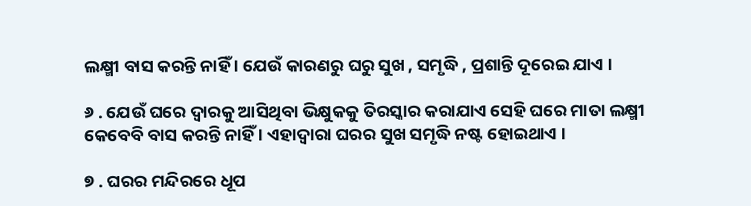ଲକ୍ଷ୍ମୀ ବାସ କରନ୍ତି ନାହିଁ । ଯେଉଁ କାରଣରୁ ଘରୁ ସୁଖ , ସମୃଦ୍ଧି , ପ୍ରଶାନ୍ତି ଦୂରେଇ ଯାଏ ।

୬ . ଯେଉଁ ଘରେ ଦ୍ୱାରକୁ ଆସିଥିବା ଭିକ୍ଷୁକକୁ ତିରସ୍କାର କରାଯାଏ ସେହି ଘରେ ମାତା ଲକ୍ଷ୍ମୀ କେବେବି ବାସ କରନ୍ତି ନାହିଁ । ଏହାଦ୍ବାରା ଘରର ସୁଖ ସମୃଦ୍ଧି ନଷ୍ଟ ହୋଇଥାଏ ।

୭ . ଘରର ମନ୍ଦିରରେ ଧୂପ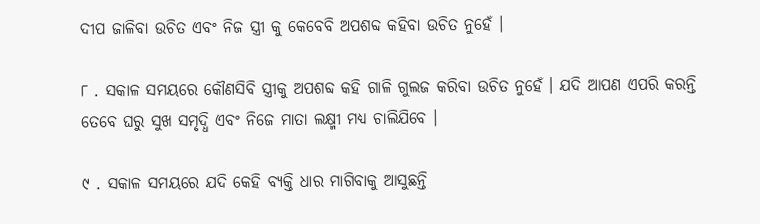ଦୀପ ଜାଳିବା ଉଚିତ ଏବଂ ନିଜ ସ୍ତ୍ରୀ କୁ କେବେବି ଅପଶବ୍ଦ କହିବା ଉଚିତ ନୁହେଁ ।

୮ . ସକାଳ ସମୟରେ କୌଣସିବି ସ୍ତ୍ରୀକୁ ଅପଶବ୍ଦ କହି ଗାଳି ଗୁଲଜ କରିବା ଉଚିତ ନୁହେଁ । ଯଦି ଆପଣ ଏପରି କରନ୍ତି ତେବେ ଘରୁ ସୁଖ ସମୃଦ୍ଧି ଏବଂ ନିଜେ ମାତା ଲକ୍ଷ୍ମୀ ମଧ୍ୟ ଚାଲିଯିବେ ।

୯ . ସକାଳ ସମୟରେ ଯଦି କେହି ବ୍ୟକ୍ତି ଧାର ମାଗିବାକୁ ଆସୁଛନ୍ତି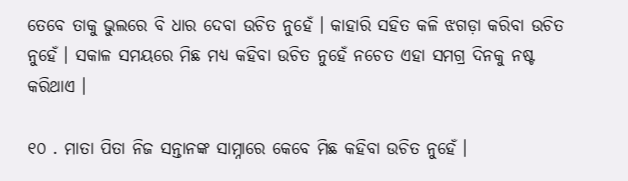ତେବେ ତାକୁ ଭୁଲରେ ବି ଧାର ଦେବା ଉଚିତ ନୁହେଁ । କାହାରି ସହିତ କଳି ଝଗଡ଼ା କରିବା ଉଚିତ ନୁହେଁ । ସକାଳ ସମୟରେ ମିଛ ମଧ୍ୟ କହିବା ଉଚିତ ନୁହେଁ ନଚେତ ଏହା ସମଗ୍ର ଦିନକୁ ନଷ୍ଟ କରିଥାଏ ।

୧୦ . ମାତା ପିତା ନିଜ ସନ୍ତାନଙ୍କ ସାମ୍ନାରେ କେବେ ମିଛ କହିବା ଉଚିତ ନୁହେଁ ।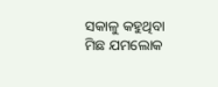ସକାଳୁ କହୁଥିବା ମିଛ ଯମଲୋକ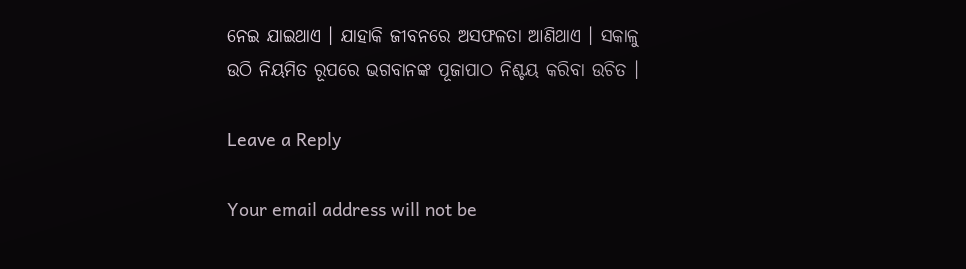ନେଇ ଯାଇଥାଏ । ଯାହାକି ଜୀବନରେ ଅସଫଳତା ଆଣିଥାଏ । ସକାଳୁ ଉଠି ନିୟମିତ ରୂପରେ ଭଗବାନଙ୍କ ପୂଜାପାଠ ନିଶ୍ଚୟ କରିବା ଉଚିତ ।

Leave a Reply

Your email address will not be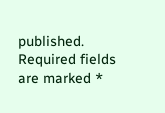published. Required fields are marked *